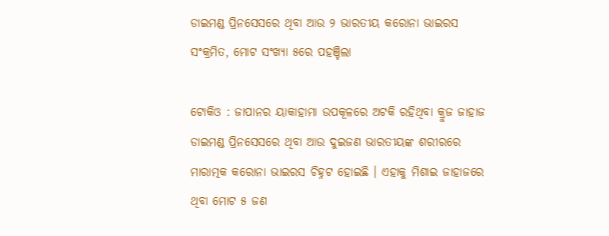ଡାଇମଣ୍ଡ ପ୍ରିନସେସରେ ଥିବା ଆଉ ୨ ଭାରତୀୟ କରୋନା ଭାଇରସ ସଂକ୍ରମିତ, ମୋଟ ସଂଖ୍ୟା ୫ରେ ପହଞ୍ଚିଲା

ଟୋକିଓ : ଜାପାନର ୟାକାହାମା ଉପକୂଳରେ ଅଟକି ରହିଥିବା କ୍ରୁଜ ଜାହାଜ ଡାଇମଣ୍ଡ ପ୍ରିନସେସରେ ଥିବା ଆଉ ଦୁଇଜଣ ଭାରତୀୟଙ୍କ ଶରୀରରେ ମାରାତ୍ମକ କରୋନା ଭାଇରସ ଚିହ୍ନଟ ହୋଇଛି । ଏହାକୁ ମିଶାଇ ଜାହାଜରେ ଥିବା ମୋଟ ୫ ଜଣ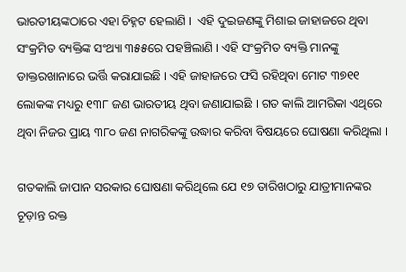ଭାରତୀୟଙ୍କଠାରେ ଏହା ଚିହ୍ନଟ ହେଲାଣି ।  ଏହି ଦୁଇଜଣଙ୍କୁ ମିଶାଇ ଜାହାଜରେ ଥିବା ସଂକ୍ରମିତ ବ୍ୟକ୍ତିଙ୍କ ସଂଥ୍ୟା ୩୫୫ରେ ପହଞ୍ଚିଲାଣି । ଏହି ସଂକ୍ରମିତ ବ୍ୟକ୍ତି ମାନଙ୍କୁ ଡାକ୍ତରଖାନାରେ ଭର୍ତ୍ତି କରାଯାଇଛି । ଏହି ଜାହାଜରେ ଫସି ରହିଥିବା ମୋଟ ୩୭୧୧ ଲୋକଙ୍କ ମଧ୍ୟରୁ ୧୩୮ ଜଣ ଭାରତୀୟ ଥିବା ଜଣାଯାଇଛି । ଗତ କାଲି ଆମରିକା ଏଥିରେ ଥିବା ନିଜର ପ୍ରାୟ ୩୮୦ ଜଣ ନାଗରିକଙ୍କୁ ଉଦ୍ଧାର କରିବା ବିଷୟରେ ଘୋଷଣା କରିଥିଲା ।

ଗତକାଲି ଜାପାନ ସରକାର ଘୋଷଣା କରିଥିଲେ ଯେ ୧୭ ତାରିଖଠାରୁ ଯାତ୍ରୀମାନଙ୍କର ଚୂଡ଼ାନ୍ତ ରକ୍ତ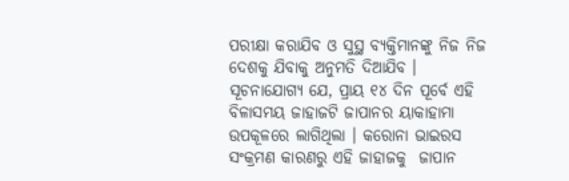ପରୀକ୍ଷା କରାଯିବ ଓ ସୁସ୍ଥ ବ୍ୟକ୍ତିମାନଙ୍କୁ ନିଜ ନିଜ ଦେଶକୁ ଯିବାକୁ ଅନୁମତି ଦିଆଯିବ ।  ସୂଚନାଯୋଗ୍ୟ ଯେ, ପ୍ରାୟ ୧୪ ଦିନ ପୂର୍ବେ ଏହି ବିଳାସମୟ ଜାହାଜଟି ଜାପାନର ୟାକାହାମା ଉପକୂଳରେ ଲାଗିଥିଲା । କରୋନା ଭାଇରସ ସଂକ୍ରମଣ କାରଣରୁ ଏହି ଜାହାଜକୁ  ଜାପାନ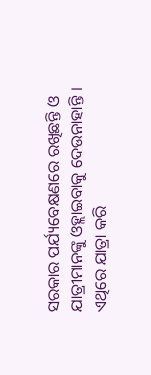ସରକାର ପର୍ଯ୍ୟବେକ୍ଷଣରେ ରଖିଛନ୍ତି ଓ ଯାତ୍ରୀମାନଙ୍କୁ ଓହ୍ଲାଇବାକୁ ଦେଉନାହାନ୍ତି । ଏଥିରେ ଯାତ୍ରା କରି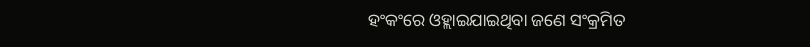ହଂକଂରେ ଓହ୍ଲାଇଯାଇଥିବା ଜଣେ ସଂକ୍ରମିତ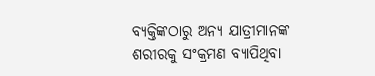ବ୍ୟକ୍ତିଙ୍କଠାରୁ ଅନ୍ୟ ଯାତ୍ରୀମାନଙ୍କ ଶରୀରକୁ ସଂକ୍ରମଣ ବ୍ୟାପିଥିବା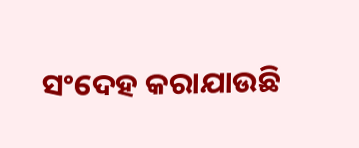ସଂଦେହ କରାଯାଉଛି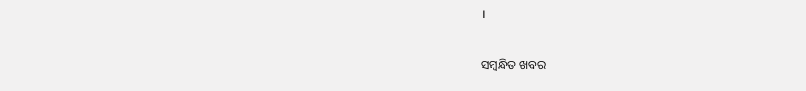।

ସମ୍ବନ୍ଧିତ ଖବର